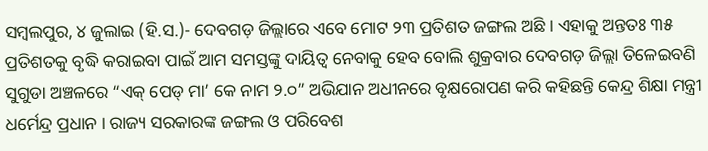ସମ୍ବଲପୁର, ୪ ଜୁଲାଇ (ହି.ସ.)- ଦେବଗଡ଼ ଜିଲ୍ଲାରେ ଏବେ ମୋଟ ୨୩ ପ୍ରତିଶତ ଜଙ୍ଗଲ ଅଛି । ଏହାକୁ ଅନ୍ତତଃ ୩୫ ପ୍ରତିଶତକୁ ବୃଦ୍ଧି କରାଇବା ପାଇଁ ଆମ ସମସ୍ତଙ୍କୁ ଦାୟିତ୍ୱ ନେବାକୁ ହେବ ବୋଲି ଶୁକ୍ରବାର ଦେବଗଡ଼ ଜିଲ୍ଲା ତିଳେଇବଣି ସୁଗୁଡା ଅଞ୍ଚଳରେ “ଏକ୍ ପେଡ୍ ମା’ କେ ନାମ ୨.୦” ଅଭିଯାନ ଅଧୀନରେ ବୃକ୍ଷରୋପଣ କରି କହିଛନ୍ତି କେନ୍ଦ୍ର ଶିକ୍ଷା ମନ୍ତ୍ରୀ ଧର୍ମେନ୍ଦ୍ର ପ୍ରଧାନ । ରାଜ୍ୟ ସରକାରଙ୍କ ଜଙ୍ଗଲ ଓ ପରିବେଶ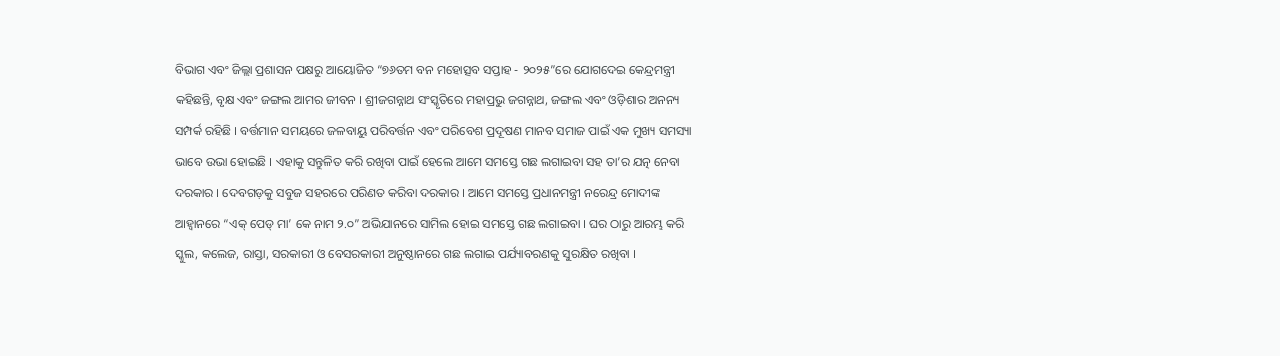ବିଭାଗ ଏବଂ ଜିଲ୍ଲା ପ୍ରଶାସନ ପକ୍ଷରୁ ଆୟୋଜିତ “୭୬ତମ ବନ ମହୋତ୍ସବ ସପ୍ତାହ - ୨୦୨୫”ରେ ଯୋଗଦେଇ କେନ୍ଦ୍ରମନ୍ତ୍ରୀ କହିଛନ୍ତି, ବୃକ୍ଷ ଏବଂ ଜଙ୍ଗଲ ଆମର ଜୀବନ । ଶ୍ରୀଜଗନ୍ନାଥ ସଂସ୍କୃତିରେ ମହାପ୍ରଭୁ ଜଗନ୍ନାଥ, ଜଙ୍ଗଲ ଏବଂ ଓଡ଼ିଶାର ଅନନ୍ୟ ସମ୍ପର୍କ ରହିଛି । ବର୍ତ୍ତମାନ ସମୟରେ ଜଳବାୟୁ ପରିବର୍ତ୍ତନ ଏବଂ ପରିବେଶ ପ୍ରଦୂଷଣ ମାନବ ସମାଜ ପାଇଁ ଏକ ମୁଖ୍ୟ ସମସ୍ୟା ଭାବେ ଉଭା ହୋଇଛି । ଏହାକୁ ସନ୍ତୁଳିତ କରି ରଖିବା ପାଇଁ ହେଲେ ଆମେ ସମସ୍ତେ ଗଛ ଲଗାଇବା ସହ ତା’ର ଯତ୍ନ ନେବା ଦରକାର । ଦେବଗଡ଼କୁ ସବୁଜ ସହରରେ ପରିଣତ କରିବା ଦରକାର । ଆମେ ସମସ୍ତେ ପ୍ରଧାନମନ୍ତ୍ରୀ ନରେନ୍ଦ୍ର ମୋଦୀଙ୍କ ଆହ୍ୱାନରେ “ଏକ୍ ପେଡ୍ ମା’ କେ ନାମ ୨.୦” ଅଭିଯାନରେ ସାମିଲ ହୋଇ ସମସ୍ତେ ଗଛ ଲଗାଇବା । ଘର ଠାରୁ ଆରମ୍ଭ କରି ସ୍କୁଲ, କଲେଜ, ରାସ୍ତା, ସରକାରୀ ଓ ବେସରକାରୀ ଅନୁଷ୍ଠାନରେ ଗଛ ଲଗାଇ ପର୍ଯ୍ୟାବରଣକୁ ସୁରକ୍ଷିତ ରଖିବା ।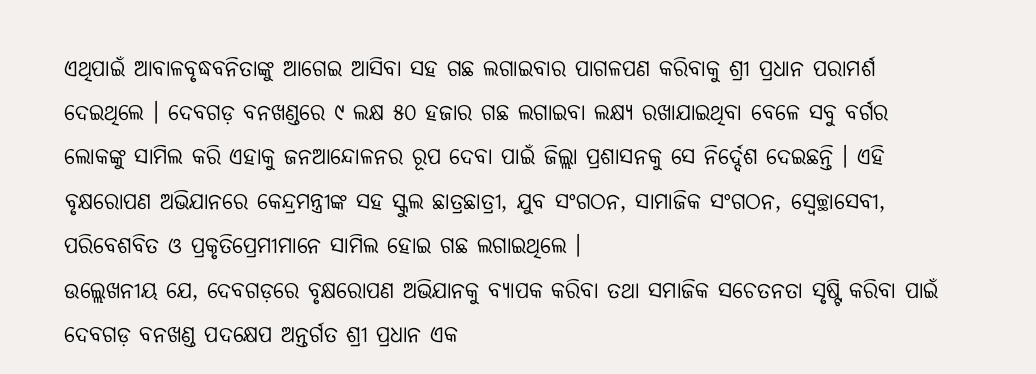ଏଥିପାଇଁ ଆବାଳବୃଦ୍ଧବନିତାଙ୍କୁ ଆଗେଇ ଆସିବା ସହ ଗଛ ଲଗାଇବାର ପାଗଳପଣ କରିବାକୁ ଶ୍ରୀ ପ୍ରଧାନ ପରାମର୍ଶ ଦେଇଥିଲେ । ଦେବଗଡ଼ ବନଖଣ୍ଡରେ ୯ ଲକ୍ଷ ୫୦ ହଜାର ଗଛ ଲଗାଇବା ଲକ୍ଷ୍ୟ ରଖାଯାଇଥିବା ବେଳେ ସବୁ ବର୍ଗର ଲୋକଙ୍କୁ ସାମିଲ କରି ଏହାକୁ ଜନଆନ୍ଦୋଳନର ରୂପ ଦେବା ପାଇଁ ଜିଲ୍ଲା ପ୍ରଶାସନକୁ ସେ ନିର୍ଦ୍ଦେଶ ଦେଇଛନ୍ତି । ଏହି ବୃକ୍ଷରୋପଣ ଅଭିଯାନରେ କେନ୍ଦ୍ରମନ୍ତ୍ରୀଙ୍କ ସହ ସ୍କୁଲ ଛାତ୍ରଛାତ୍ରୀ, ଯୁବ ସଂଗଠନ, ସାମାଜିକ ସଂଗଠନ, ସ୍ୱେଚ୍ଛାସେବୀ, ପରିବେଶବିତ ଓ ପ୍ରକୃତିପ୍ରେମୀମାନେ ସାମିଲ ହୋଇ ଗଛ ଲଗାଇଥିଲେ ।
ଉଲ୍ଲେଖନୀୟ ଯେ, ଦେବଗଡ଼ରେ ବୃକ୍ଷରୋପଣ ଅଭିଯାନକୁ ବ୍ୟାପକ କରିବା ତଥା ସମାଜିକ ସଚେତନତା ସୃଷ୍ଟି କରିବା ପାଇଁ ଦେବଗଡ଼ ବନଖଣ୍ଡ ପଦକ୍ଷେପ ଅନ୍ତର୍ଗତ ଶ୍ରୀ ପ୍ରଧାନ ଏକ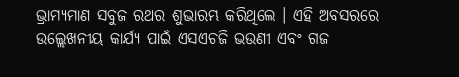ଭ୍ରାମ୍ୟମାଣ ସବୁଜ ରଥର ଶୁଭାରମ୍ଭ କରିଥିଲେ । ଏହି ଅବସରରେ ଉଲ୍ଲେଖନୀୟ କାର୍ଯ୍ୟ ପାଇଁ ଏସଏଚଜି ଭଉଣୀ ଏବଂ ଗଜ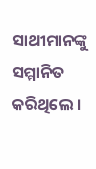ସାଥୀମାନଙ୍କୁ ସମ୍ମାନିତ କରିଥିଲେ ।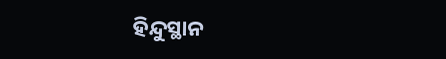ହିନ୍ଦୁସ୍ଥାନ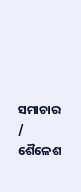ସମାଚାର / ଶୈଳେଶ